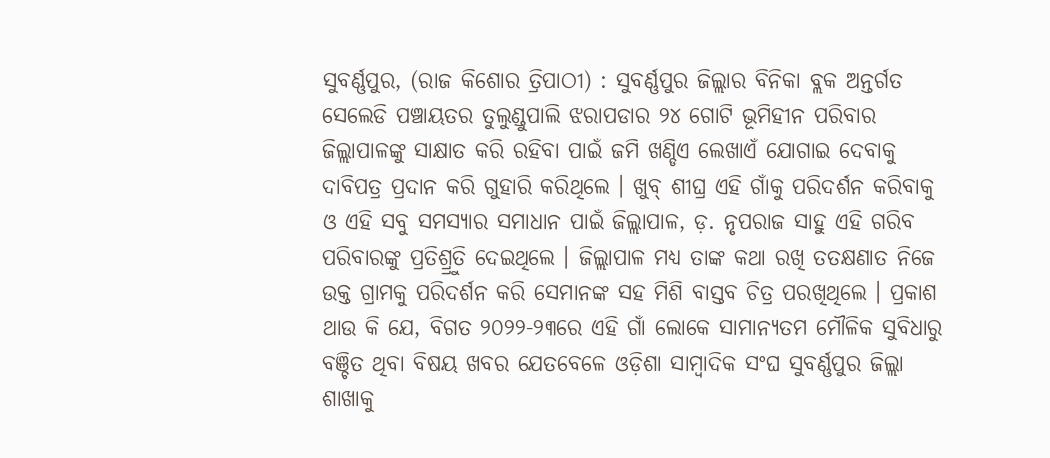ସୁବର୍ଣ୍ଣପୁର, (ରାଜ କିଶୋର ତ୍ରିପାଠୀ) : ସୁବର୍ଣ୍ଣପୁର ଜିଲ୍ଲାର ବିନିକା ବ୍ଲକ ଅନ୍ତର୍ଗତ ସେଲେଡି ପଞ୍ଚାୟତର ତୁଲୁଣ୍ଡୁପାଲି ଝରାପଡାର ୨୪ ଗୋଟି ଭୂମିହୀନ ପରିବାର ଜିଲ୍ଲାପାଳଙ୍କୁ ସାକ୍ଷାତ କରି ରହିବା ପାଇଁ ଜମି ଖଣ୍ଡିଏ ଲେଖାଏଁ ଯୋଗାଇ ଦେବାକୁ ଦାବିପତ୍ର ପ୍ରଦାନ କରି ଗୁହାରି କରିଥିଲେ । ଖୁବ୍ ଶୀଘ୍ର ଏହି ଗାଁକୁ ପରିଦର୍ଶନ କରିବାକୁ ଓ ଏହି ସବୁ ସମସ୍ୟାର ସମାଧାନ ପାଇଁ ଜିଲ୍ଲାପାଳ, ଡ଼. ନୃପରାଜ ସାହୁ ଏହି ଗରିବ ପରିବାରଙ୍କୁ ପ୍ରତିଶ୍ର୍ରୁତି ଦେଇଥିଲେ । ଜିଲ୍ଲାପାଳ ମଧ୍ୟ ତାଙ୍କ କଥା ରଖି ତତକ୍ଷଣାତ ନିଜେ ଉକ୍ତ ଗ୍ରାମକୁ ପରିଦର୍ଶନ କରି ସେମାନଙ୍କ ସହ ମିଶି ବାସ୍ତବ ଚିତ୍ର ପରଖିଥିଲେ । ପ୍ରକାଶ ଥାଉ କି ଯେ, ବିଗତ ୨୦୨୨-୨୩ରେ ଏହି ଗାଁ ଲୋକେ ସାମାନ୍ୟତମ ମୌଳିକ ସୁବିଧାରୁ ବଞ୍ଚିତ ଥିବା ବିଷୟ ଖବର ଯେତବେଳେ ଓଡ଼ିଶା ସାମ୍ୱାଦିକ ସଂଘ ସୁବର୍ଣ୍ଣପୁର ଜିଲ୍ଲା ଶାଖାକୁ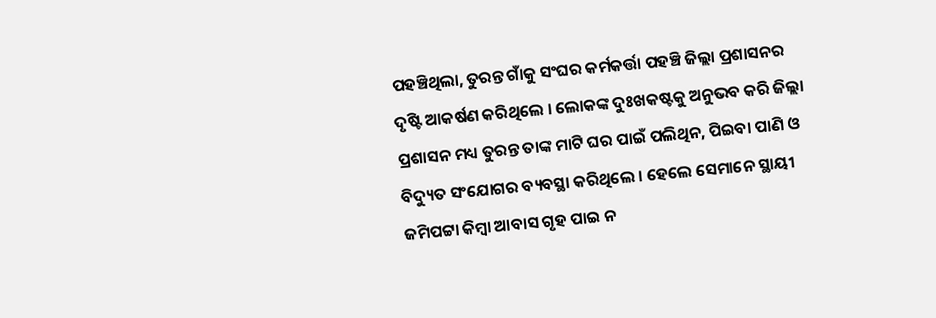ପହଞ୍ଚିଥିଲା, ତୁରନ୍ତ ଗାଁକୁ ସଂଘର କର୍ମକର୍ତ୍ତା ପହଞ୍ଚି ଜିଲ୍ଲା ପ୍ରଶାସନର ଦୃଷ୍ଟି ଆକର୍ଷଣ କରିଥିଲେ । ଲୋକଙ୍କ ଦୁଃଖକଷ୍ଟକୁ ଅନୁଭବ କରି ଜିଲ୍ଲା ପ୍ରଶାସନ ମଧ୍ୟ ତୁରନ୍ତ ତାଙ୍କ ମାଟି ଘର ପାଇଁ ପଲିଥିନ, ପିଇବା ପାଣି ଓ ବିଦ୍ୟୁତ ସଂଯୋଗର ବ୍ୟବସ୍ଥା କରିଥିଲେ । ହେଲେ ସେମାନେ ସ୍ଥାୟୀ ଜମିପଟ୍ଟା କିମ୍ୱା ଆବାସ ଗୃହ ପାଇ ନ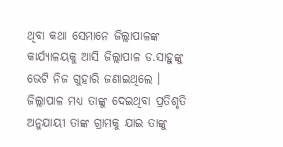ଥିବା କଥା ସେମାନେ ଜିଲ୍ଲାପାଳଙ୍କ କାର୍ଯ୍ୟାଳୟକୁ ଆସି ଜିଲ୍ଲାପାଳ ଡ.ସାହୁଙ୍କୁ ଭେଟି ନିଜ ଗୁହାରି ଜଣାଇଥିଲେ । ଜିଲ୍ଲାପାଳ ମଧ୍ୟ ତାଙ୍କୁ ଦେଇଥିବା ପ୍ରତିଶୃତି ଅନୁଯାୟୀ ତାଙ୍କ ଗ୍ରାମକୁ ଯାଇ ତାଙ୍କୁ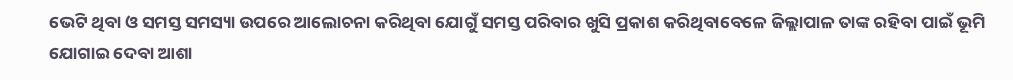ଭେଟି ଥିବା ଓ ସମସ୍ତ ସମସ୍ୟା ଉପରେ ଆଲୋଚନା କରିଥିବା ଯୋଗୁଁ ସମସ୍ତ ପରିବାର ଖୁସି ପ୍ରକାଶ କରିଥିବାବେଳେ ଜିଲ୍ଲାପାଳ ତାଙ୍କ ରହିବା ପାଇଁ ଭୂମି ଯୋଗାଇ ଦେବା ଆଶା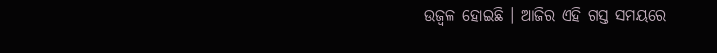ଉଜ୍ୱଳ ହୋଇଛି । ଆଜିର ଏହି ଗସ୍ତ ସମୟରେ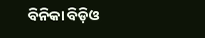ବିନିକା ବିଡ଼ିଓ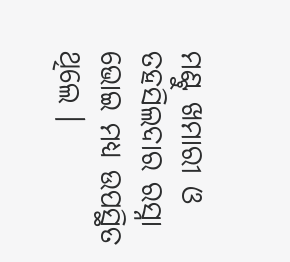ମଣ୍ଟୁ ଖମାରୀ ଓ ତହସିଲଦାର ରସ୍ନା ଭୋଇ ମଧ୍ୟ ଉପସ୍ଥିତ ଥିଲେ ।